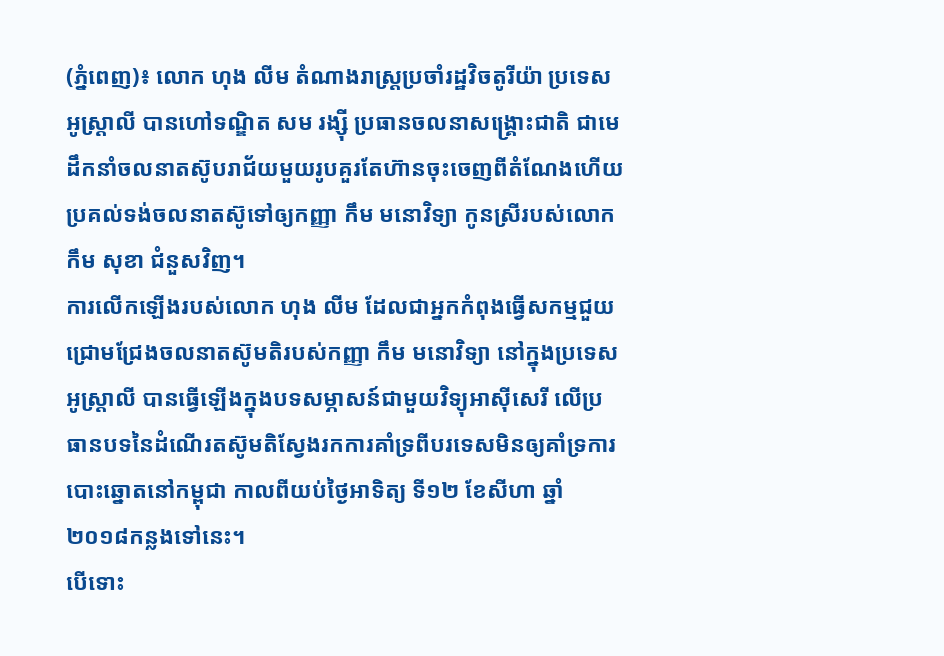(ភ្នំពេញ)៖ លោក ហុង លីម តំណាងរាស្ត្រប្រចាំរដ្ឋវិចតូរីយ៉ា ប្រទេសអូស្ត្រាលី បានហៅទណ្ឌិត សម រង្ស៊ី ប្រធានចលនាសង្គ្រោះជាតិ ជាមេដឹកនាំចលនាតស៊ូបរាជ័យមួយរូបគួរតែហ៊ានចុះចេញពីតំណែងហើយប្រគល់ទង់ចលនាតស៊ូទៅឲ្យកញ្ញា កឹម មនោវិទ្យា កូនស្រីរបស់លោក កឹម សុខា ជំនួសវិញ។
ការលើកឡើងរបស់លោក ហុង លីម ដែលជាអ្នកកំពុងធ្វើសកម្មជួយជ្រោមជ្រែងចលនាតស៊ូមតិរបស់កញ្ញា កឹម មនោវិទ្យា នៅក្នុងប្រទេសអូស្ត្រាលី បានធ្វើឡើងក្នុងបទសម្ភាសន៍ជាមួយវិទ្យុអាស៊ីសេរី លើប្រធានបទនៃដំណើរតស៊ូមតិស្វែងរកការគាំទ្រពីបរទេសមិនឲ្យគាំទ្រការបោះឆ្នោតនៅកម្ពុជា កាលពីយប់ថ្ងៃអាទិត្យ ទី១២ ខែសីហា ឆ្នាំ២០១៨កន្លងទៅនេះ។
បើទោះ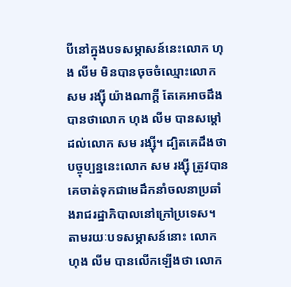បីនៅក្នុងបទសម្ភាសន៍នេះលោក ហុង លីម មិនបានចុចចំឈ្មោះលោក សម រង្ស៊ី យ៉ាងណាក្តី តែគេអាចដឹងបានថាលោក ហុង លីម បានសម្តៅដល់លោក សម រង្ស៊ី។ ដ្បិតគេដឹងថា បច្ចុប្បន្ននេះលោក សម រង្ស៊ី ត្រូវបានគេចាត់ទុកជាមេដឹកនាំចលនាប្រឆាំងរាជរដ្ឋាភិបាលនៅក្រៅប្រទេស។
តាមរយៈបទសម្ភាសន៍នោះ លោក ហុង លីម បានលើកឡើងថា លោក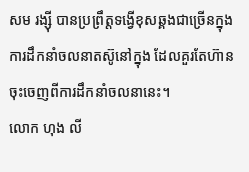សម រង្ស៊ី បានប្រព្រឹត្តទង្វើខុសឆ្គងជាច្រើនក្នុងការដឹកនាំចលនាតស៊ូនៅក្នុង ដែលគួរតែហ៊ានចុះចេញពីការដឹកនាំចលនានេះ។
លោក ហុង លី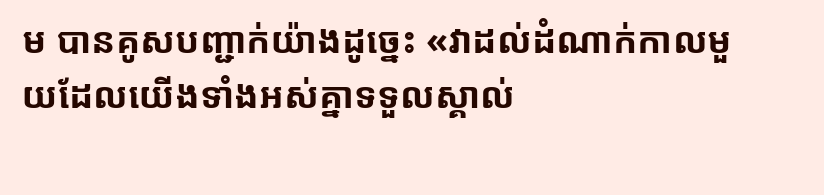ម បានគូសបញ្ជាក់យ៉ាងដូច្នេះ «វាដល់ដំណាក់កាលមួយដែលយើងទាំងអស់គ្នាទទួលស្គាល់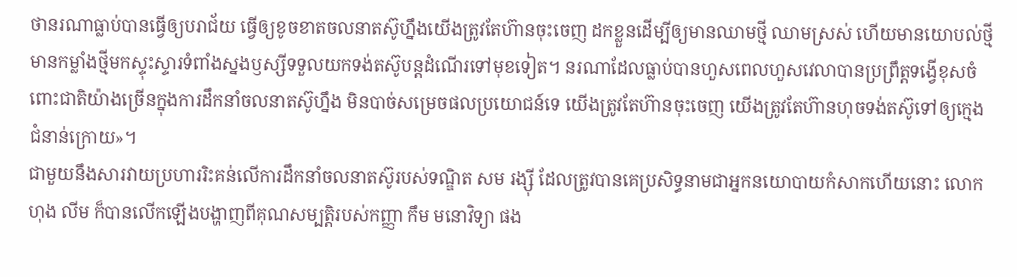ថានរណាធ្លាប់បានធ្វើឲ្យបរាជ័យ ធ្វើឲ្យខូចខាតចលនាតស៊ូហ្នឹងយើងត្រូវតែហ៊ានចុះចេញ ដកខ្លួនដើម្បីឲ្យមានឈាមថ្មី ឈាមស្រស់ ហើយមានយោបល់ថ្មី មានកម្លាំងថ្មីមកស្ទុះស្ទារទំពាំងស្នងឫស្សីទទួលយកទង់តស៊ូបន្តដំណើរទៅមុខទៀត។ នរណាដែលធ្លាប់បានហួសពេលហួសវេលាបានប្រព្រឹត្តទង្វើខុសចំពោះជាតិយ៉ាងច្រើនក្នុងការដឹកនាំចលនាតស៊ូហ្នឹង មិនបាច់សម្រេចផលប្រយោជន៍ទេ យើងត្រូវតែហ៊ានចុះចេញ យើងត្រូវតែហ៊ានហុចទង់តស៊ូទៅឲ្យក្មេងជំនាន់ក្រោយ»។
ជាមួយនឹងសារវាយប្រហាររិះគន់លើការដឹកនាំចលនាតស៊ូរបស់ទណ្ឌិត សម រង្ស៊ី ដែលត្រូវបានគេប្រសិទ្ធនាមជាអ្នកនយោបាយកំសាកហើយនោះ លោក ហុង លីម ក៏បានលើកឡើងបង្ហាញពីគុណសម្បត្តិរបស់កញ្ញា កឹម មនោវិទ្យា ផង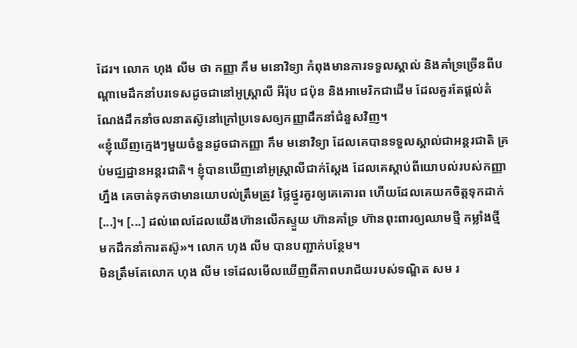ដែរ។ លោក ហុង លីម ថា កញ្ញា កឹម មនោវិទ្យា កំពុងមានការទទួលស្គាល់ និងគាំទ្រច្រើនពីបណ្តាមេដឹកនាំបរទេសដូចជានៅអូស្ត្រាលី អឺរ៉ុប ជប៉ុន និងអាមេរិកជាដើម ដែលគួរតែផ្តល់តំណែងដឹកនាំចលនាតស៊ូនៅក្រៅប្រទេសឲ្យកញ្ញាដឹកនាំជំនួសវិញ។
«ខ្ញុំឃើញក្មេងៗមួយចំនួនដូចជាកញ្ញា កឹម មនោវិទ្យា ដែលគេបានទទួលស្គាល់ជាអន្តរជាតិ គ្រប់មជ្ឈដ្ឋានអន្តរជាតិ។ ខ្ញុំបានឃើញនៅអូស្ត្រាលីជាក់ស្តែង ដែលគេស្តាប់ពីយោបល់របស់កញ្ញាហ្នឹង គេចាត់ទុកថាមានយោបល់ត្រឹមត្រូវ ថ្លៃថ្នូរគួរឲ្យគេគោរព ហើយដែលគេយកចិត្តទុកដាក់[...]។ [...] ដល់ពេលដែលយើងហ៊ានលើកស្ទួយ ហ៊ានគាំទ្រ ហ៊ានពុះពារឲ្យឈាមថ្មី កម្លាំងថ្មី មកដឹកនាំការតស៊ូ»។ លោក ហុង លីម បានបញ្ជាក់បន្ថែម។
មិនត្រឹមតែលោក ហុង លីម ទេដែលមើលឃើញពីភាពបរាជ័យរបស់ទណ្ឌិត សម រ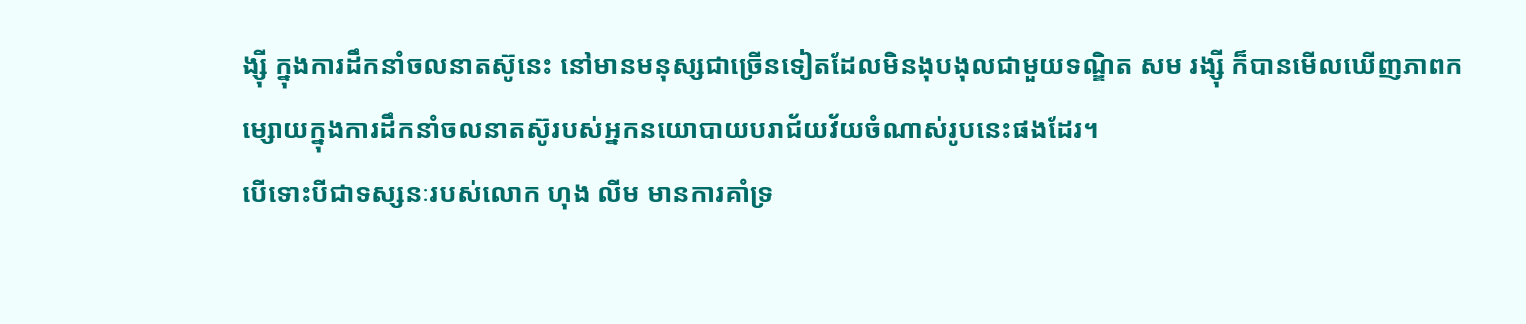ង្ស៊ី ក្នុងការដឹកនាំចលនាតស៊ូនេះ នៅមានមនុស្សជាច្រើនទៀតដែលមិនងុបងុលជាមួយទណ្ឌិត សម រង្ស៊ី ក៏បានមើលឃើញភាពកម្សោយក្នុងការដឹកនាំចលនាតស៊ូរបស់អ្នកនយោបាយបរាជ័យវ័យចំណាស់រូបនេះផងដែរ។
បើទោះបីជាទស្សនៈរបស់លោក ហុង លីម មានការគាំទ្រ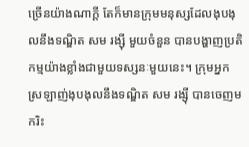ច្រើនយ៉ាងណាក្តី តែក៏មានក្រុមមនុស្សដែលងុបងុលនឹងទណ្ឌិត សម រង្ស៊ី មួយចំនួន បានបង្ហាញប្រតិកម្មយ៉ាងខ្លាំងជាមួយទស្សនៈមួយនេះ។ ក្រុមអ្នកស្រឡាញ់ងុបងុលនឹងទណ្ឌិត សម រង្ស៊ី បានចេញមករិះ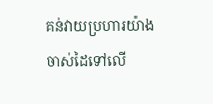គន់វាយប្រហារយ៉ាងចាស់ដៃទៅលើ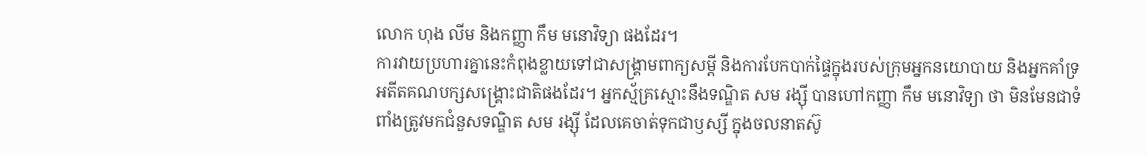លោក ហុង លីម និងកញ្ញា កឹម មនោវិទ្យា ផងដែរ។
ការវាយប្រហារគ្នានេះកំពុងខ្លាយទៅជាសង្គ្រាមពាក្យសម្តី និងការបែកបាក់ផ្ទៃក្នុងរបស់ក្រុមអ្នកនយោបាយ និងអ្នកគាំទ្រអតីតគណបក្សសង្គ្រោះជាតិផងដែរ។ អ្នកស្ម័គ្រស្មោះនឹងទណ្ឌិត សម រង្ស៊ី បានហៅកញ្ញា កឹម មនោវិទ្យា ថា មិនមែនជាទំពាំងត្រូវមកជំនួសទណ្ឌិត សម រង្ស៊ី ដែលគេចាត់ទុកជាឫស្សី ក្នុងចលនាតស៊ូ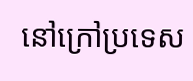នៅក្រៅប្រទេស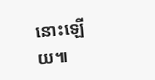នោះឡើយ៕